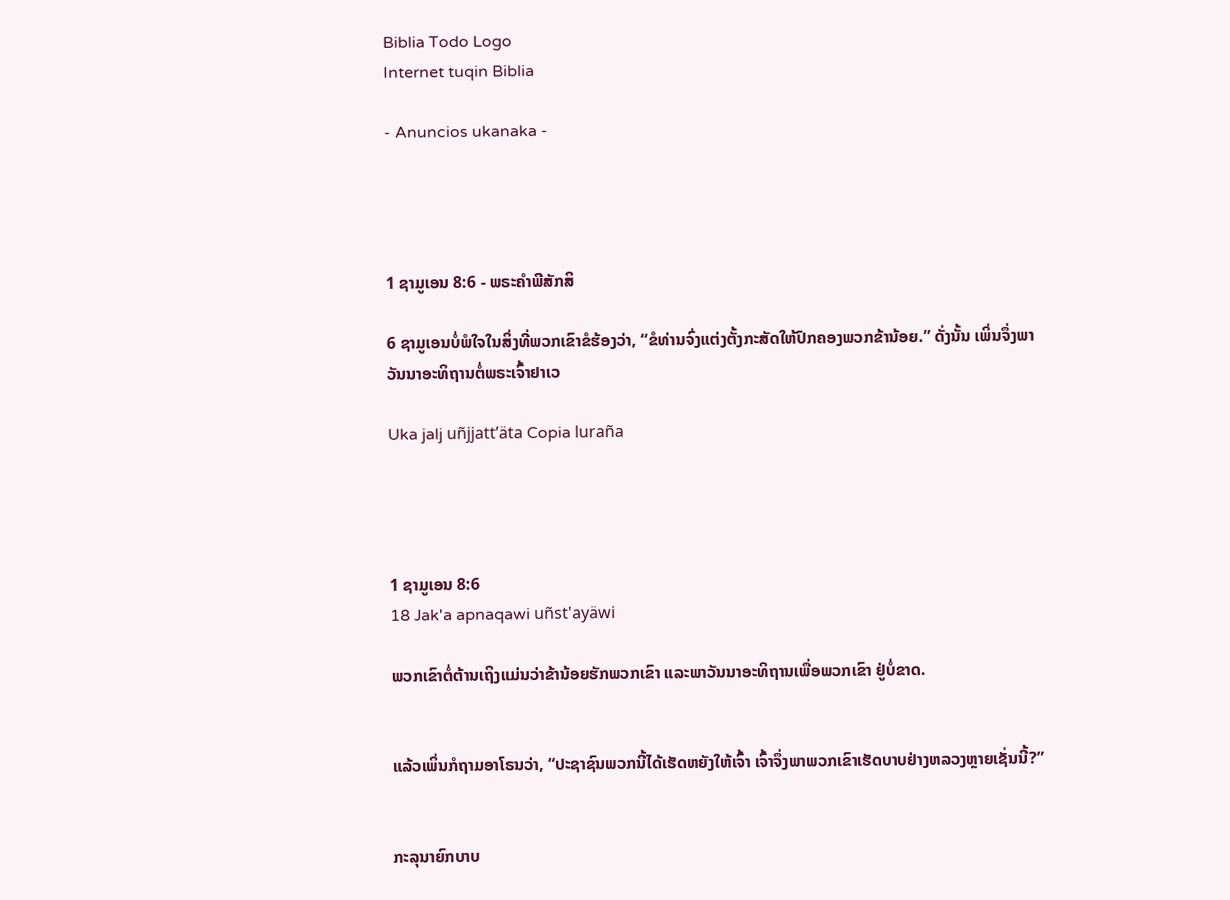Biblia Todo Logo
Internet tuqin Biblia

- Anuncios ukanaka -




1 ຊາມູເອນ 8:6 - ພຣະຄຳພີສັກສິ

6 ຊາມູເອນບໍ່ພໍໃຈໃນສິ່ງທີ່ພວກເຂົາຂໍຮ້ອງວ່າ, “ຂໍທ່ານຈົ່ງແຕ່ງຕັ້ງກະສັດໃຫ້ປົກຄອງພວກຂ້ານ້ອຍ.” ດັ່ງນັ້ນ ເພິ່ນຈຶ່ງພາວັນນາອະທິຖານຕໍ່ພຣະເຈົ້າຢາເວ

Uka jalj uñjjattʼäta Copia luraña




1 ຊາມູເອນ 8:6
18 Jak'a apnaqawi uñst'ayäwi

ພວກເຂົາຕໍ່ຕ້ານເຖິງແມ່ນວ່າຂ້ານ້ອຍຮັກພວກເຂົາ ແລະພາວັນນາອະທິຖານເພື່ອພວກເຂົາ ຢູ່ບໍ່ຂາດ.


ແລ້ວເພິ່ນກໍຖາມອາໂຣນວ່າ, “ປະຊາຊົນພວກນີ້ໄດ້ເຮັດຫຍັງໃຫ້ເຈົ້າ ເຈົ້າຈຶ່ງພາພວກເຂົາເຮັດບາບຢ່າງຫລວງຫຼາຍເຊັ່ນນີ້?”


ກະລຸນາຍົກບາບ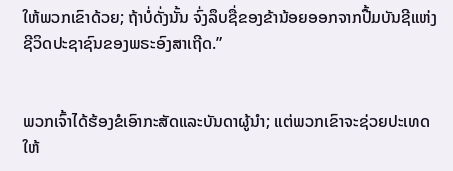ໃຫ້ພວກເຂົາດ້ວຍ; ຖ້າບໍ່ດັ່ງນັ້ນ ຈົ່ງລຶບຊື່ຂອງຂ້ານ້ອຍອອກຈາກປື້ມບັນຊີແຫ່ງຊີວິດປະຊາຊົນຂອງພຣະອົງສາເຖີດ.”


ພວກເຈົ້າໄດ້ຮ້ອງຂໍເອົາກະສັດແລະບັນດາຜູ້ນຳ; ແຕ່ພວກເຂົາຈະຊ່ວຍປະເທດໃຫ້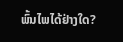ພົ້ນໄພໄດ້ຢ່າງໃດ?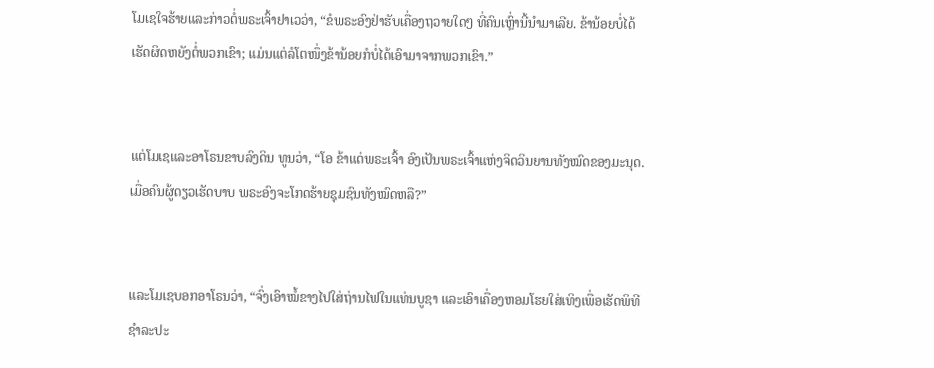ໂມເຊໃຈຮ້າຍແລະກ່າວຕໍ່ພຣະເຈົ້າຢາເວວ່າ, “ຂໍພຣະອົງຢ່າຮັບເຄື່ອງຖວາຍໃດໆ ທີ່ຄົນເຫຼົ່ານີ້ນຳມາເລີຍ. ຂ້ານ້ອຍບໍ່ໄດ້ເຮັດຜິດຫຍັງຕໍ່ພວກເຂົາ; ແມ່ນແຕ່ລໍໂຕໜຶ່ງຂ້ານ້ອຍກໍບໍ່ໄດ້ເອົາມາຈາກພວກເຂົາ.”


ແຕ່ໂມເຊແລະອາໂຣນຂາບລົງດິນ ທູນວ່າ, “ໂອ ຂ້າແດ່ພຣະເຈົ້າ ອົງເປັນພຣະເຈົ້າແຫ່ງຈິດວິນຍານທັງໝົດຂອງມະນຸດ. ເມື່ອຄົນຜູ້ດຽວເຮັດບາບ ພຣະອົງຈະໂກດຮ້າຍຊຸມຊົນທັງໝົດຫລື?”


ແລະໂມເຊບອກອາໂຣນວ່າ, “ຈົ່ງເອົາໝໍ້ຂາງໄປໃສ່ຖ່ານໄຟໃນແທ່ນບູຊາ ແລະເອົາເຄື່ອງຫອມໂຮຍໃສ່ເທິງເພື່ອເຮັດພິທີຊຳລະປະ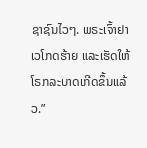ຊາຊົນໄວໆ. ພຣະເຈົ້າຢາເວໂກດຮ້າຍ ແລະເຮັດໃຫ້ໂຣກລະບາດເກີດຂຶ້ນແລ້ວ.”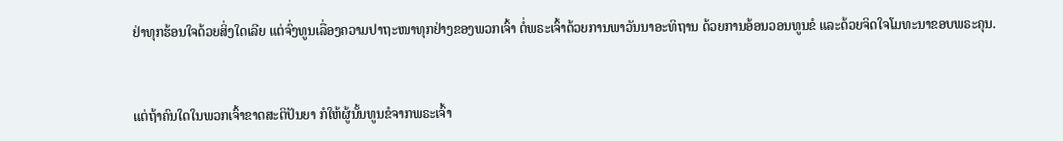ຢ່າທຸກຮ້ອນໃຈດ້ວຍສິ່ງໃດເລີຍ ແຕ່ຈົ່ງທູນເລື່ອງຄວາມປາຖະໜາທຸກຢ່າງຂອງພວກເຈົ້າ ຕໍ່ພຣະເຈົ້າດ້ວຍການພາວັນນາອະທິຖານ ດ້ວຍການອ້ອນວອນທູນຂໍ ແລະດ້ວຍຈິດໃຈໂມທະນາຂອບພຣະຄຸນ.


ແຕ່ຖ້າຄົນໃດໃນພວກເຈົ້າຂາດສະຕິປັນຍາ ກໍໃຫ້ຜູ້ນັ້ນທູນຂໍຈາກພຣະເຈົ້າ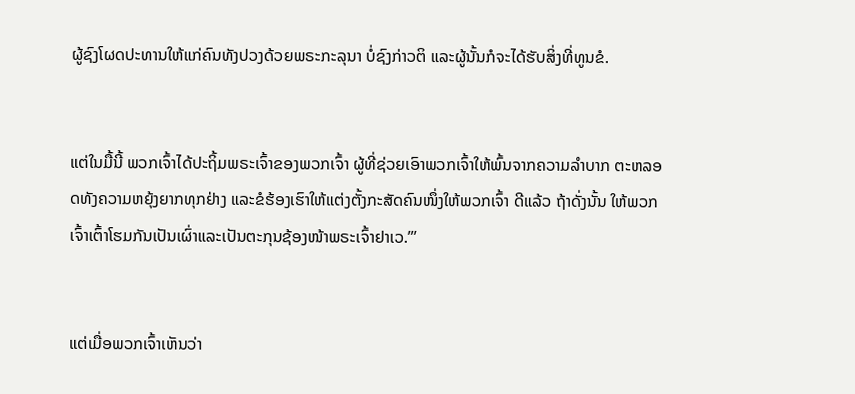ຜູ້ຊົງໂຜດປະທານໃຫ້ແກ່ຄົນທັງປວງດ້ວຍພຣະກະລຸນາ ບໍ່ຊົງກ່າວຕິ ແລະຜູ້ນັ້ນກໍຈະໄດ້ຮັບສິ່ງທີ່ທູນຂໍ.


ແຕ່ໃນມື້ນີ້ ພວກເຈົ້າໄດ້ປະຖິ້ມພຣະເຈົ້າຂອງພວກເຈົ້າ ຜູ້ທີ່ຊ່ວຍເອົາພວກເຈົ້າໃຫ້ພົ້ນຈາກຄວາມລຳບາກ ຕະຫລອດທັງຄວາມຫຍຸ້ງຍາກທຸກຢ່າງ ແລະຂໍຮ້ອງເຮົາໃຫ້ແຕ່ງຕັ້ງກະສັດຄົນໜຶ່ງໃຫ້ພວກເຈົ້າ ດີແລ້ວ ຖ້າດັ່ງນັ້ນ ໃຫ້ພວກເຈົ້າເຕົ້າໂຮມກັນເປັນເຜົ່າແລະເປັນຕະກຸນຊ້ອງໜ້າພຣະເຈົ້າຢາເວ.”’


ແຕ່ເມື່ອພວກເຈົ້າເຫັນວ່າ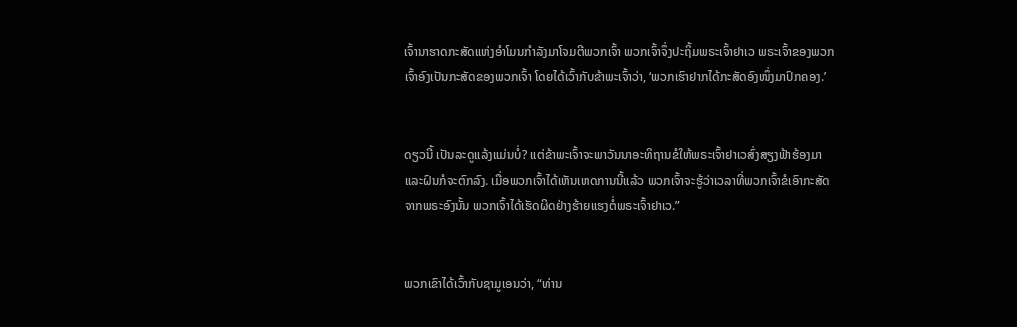ເຈົ້ານາຮາດກະສັດແຫ່ງອຳໂມນກຳລັງມາໂຈມຕີພວກເຈົ້າ ພວກເຈົ້າຈຶ່ງປະຖິ້ມພຣະເຈົ້າຢາເວ ພຣະເຈົ້າຂອງພວກເຈົ້າອົງເປັນກະສັດຂອງພວກເຈົ້າ ໂດຍໄດ້ເວົ້າກັບຂ້າພະເຈົ້າວ່າ, ‘ພວກເຮົາຢາກໄດ້ກະສັດອົງໜຶ່ງມາປົກຄອງ.’


ດຽວນີ້ ເປັນລະດູແລ້ງແມ່ນບໍ່? ແຕ່ຂ້າພະເຈົ້າຈະພາວັນນາອະທິຖານຂໍໃຫ້ພຣະເຈົ້າຢາເວສົ່ງສຽງຟ້າຮ້ອງມາ ແລະຝົນກໍຈະຕົກລົງ. ເມື່ອພວກເຈົ້າໄດ້ເຫັນເຫດການນີ້ແລ້ວ ພວກເຈົ້າຈະຮູ້ວ່າເວລາທີ່ພວກເຈົ້າຂໍເອົາກະສັດຈາກພຣະອົງນັ້ນ ພວກເຈົ້າໄດ້ເຮັດຜິດຢ່າງຮ້າຍແຮງຕໍ່ພຣະເຈົ້າຢາເວ.”


ພວກເຂົາໄດ້ເວົ້າກັບຊາມູເອນວ່າ, “ທ່ານ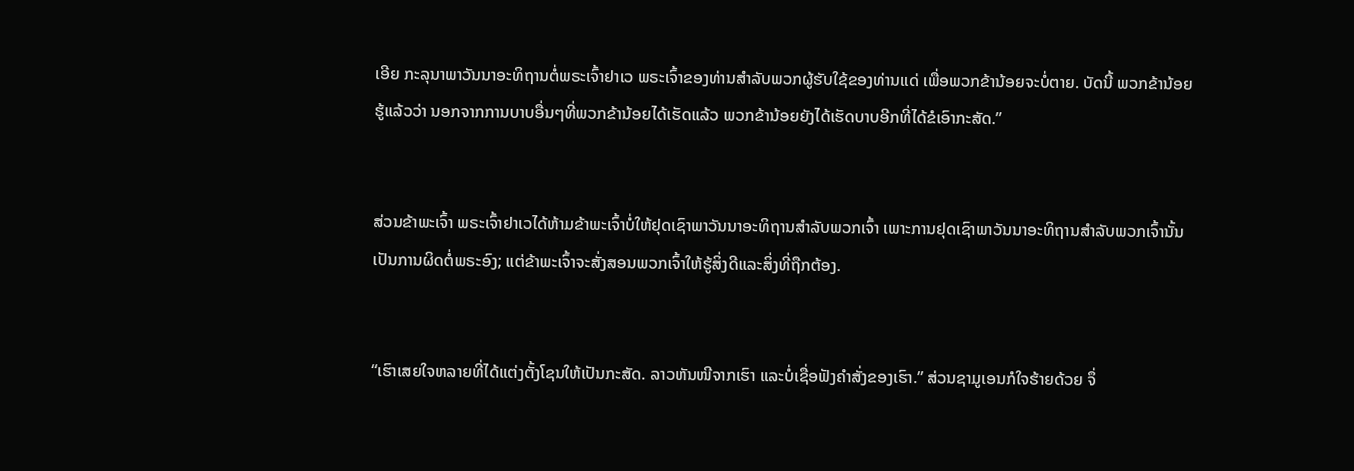ເອີຍ ກະລຸນາພາວັນນາອະທິຖານຕໍ່ພຣະເຈົ້າຢາເວ ພຣະເຈົ້າຂອງທ່ານສຳລັບພວກຜູ້ຮັບໃຊ້ຂອງທ່ານແດ່ ເພື່ອພວກຂ້ານ້ອຍຈະບໍ່ຕາຍ. ບັດນີ້ ພວກຂ້ານ້ອຍຮູ້ແລ້ວວ່າ ນອກຈາກການບາບອື່ນໆທີ່ພວກຂ້ານ້ອຍໄດ້ເຮັດແລ້ວ ພວກຂ້ານ້ອຍຍັງໄດ້ເຮັດບາບອີກທີ່ໄດ້ຂໍເອົາກະສັດ.”


ສ່ວນຂ້າພະເຈົ້າ ພຣະເຈົ້າຢາເວໄດ້ຫ້າມຂ້າພະເຈົ້າບໍ່ໃຫ້ຢຸດເຊົາພາວັນນາອະທິຖານສຳລັບພວກເຈົ້າ ເພາະການຢຸດເຊົາພາວັນນາອະທິຖານສຳລັບພວກເຈົ້ານັ້ນ ເປັນການຜິດຕໍ່ພຣະອົງ; ແຕ່ຂ້າພະເຈົ້າຈະສັ່ງສອນພວກເຈົ້າໃຫ້ຮູ້ສິ່ງດີແລະສິ່ງທີ່ຖືກຕ້ອງ.


“ເຮົາເສຍໃຈຫລາຍທີ່ໄດ້ແຕ່ງຕັ້ງໂຊນໃຫ້ເປັນກະສັດ. ລາວຫັນໜີຈາກເຮົາ ແລະບໍ່ເຊື່ອຟັງຄຳສັ່ງຂອງເຮົາ.” ສ່ວນຊາມູເອນກໍໃຈຮ້າຍດ້ວຍ ຈຶ່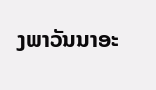ງພາວັນນາອະ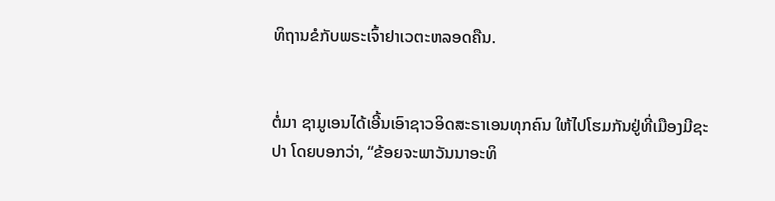ທິຖານຂໍກັບພຣະເຈົ້າຢາເວຕະຫລອດຄືນ.


ຕໍ່ມາ ຊາມູເອນໄດ້ເອີ້ນເອົາຊາວອິດສະຣາເອນທຸກຄົນ ໃຫ້ໄປໂຮມກັນຢູ່ທີ່ເມືອງມີຊະປາ ໂດຍບອກວ່າ, “ຂ້ອຍຈະພາວັນນາອະທິ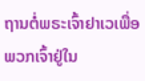ຖານຕໍ່ພຣະເຈົ້າຢາເວເພື່ອພວກເຈົ້າຢູ່ໃນ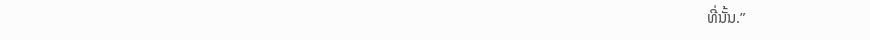ທີ່ນັ້ນ.”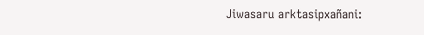Jiwasaru arktasipxañani: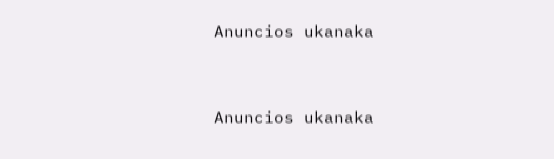Anuncios ukanaka


Anuncios ukanaka